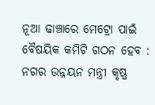ନୂଆ ଢାଞ୍ଚାରେ ମେଟ୍ରୋ ପାଇଁ ବୈଷୟିକ କମିଟି ଗଠନ ହେବ : ନଗର ଉନ୍ନୟନ ମନ୍ତ୍ରୀ କୃଷ୍ଣ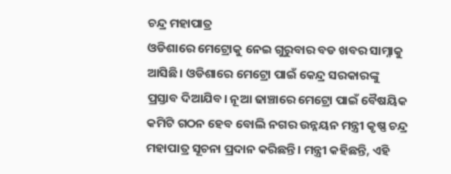ଚନ୍ଦ୍ର ମହାପାତ୍ର
ଓଡିଶାରେ ମେଟ୍ରୋକୁ ନେଇ ଗୁରୁବାର ବଡ ଖବର ସାମ୍ନାକୁ ଆସିଛି। ଓଡିଶାରେ ମେଟ୍ରୋ ପାଇଁ କେନ୍ଦ୍ର ସରକାରଙ୍କୁ ପ୍ରସ୍ତାବ ଦିଆଯିବ। ନୂଆ ଢାଞ୍ଚାରେ ମେଟ୍ରୋ ପାଇଁ ବୈଷୟିକ କମିଟି ଗଠନ ହେବ ବୋଲି ନଗର ଉନ୍ନୟନ ମନ୍ତ୍ରୀ କୃଷ୍ଣ ଚନ୍ଦ୍ର ମହାପାତ୍ର ସୂଚନା ପ୍ରଦାନ କରିଛନ୍ତି। ମନ୍ତ୍ରୀ କହିଛନ୍ତି, ଏହି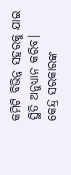କମିଟି ବିଭିନ୍ନ ସହରକୁ ଯାଇ ସ୍ଥିତି ଅନୁଧ୍ୟାନ କରିବ। କେନ୍ଦ୍ର ସରକାରଙ୍କ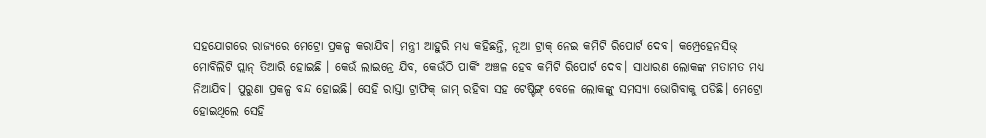ସହଯୋଗରେ ରାଜ୍ୟରେ ମେଟ୍ରୋ ପ୍ରକଳ୍ପ କରାଯିବ। ମନ୍ତ୍ରୀ ଆହୁରି ମଧ୍ୟ କହିଛନ୍ତି, ନୂଆ ଟ୍ରାକ୍ ନେଇ କମିଟି ରିପୋର୍ଟ ଦେବ। କମ୍ପ୍ରେହେନସିଭ୍ ମୋବିଲିଟି ପ୍ଲାନ୍ ତିଆରି ହୋଇଛି । କେଉଁ ଲାଇନ୍ରେ ଯିବ, କେଉଁଠି ପାର୍କିଂ ଅଞ୍ଚଳ ହେବ କମିଟି ରିପୋର୍ଟ ଦେବ। ସାଧାରଣ ଲୋକଙ୍କ ମତାମତ ମଧ୍ୟ ନିଆଯିବ। ପୁରୁଣା ପ୍ରକଳ୍ପ ବନ୍ଦ ହୋଇଛି। ସେହି ରାସ୍ତା ଟ୍ରାଫିକ୍ ଜାମ୍ ରହିବା ସହ ଟେଷ୍ଟିଙ୍ଗ୍ ବେଳେ ଲୋକଙ୍କୁ ସମସ୍ୟା ଭୋଗିବାକୁ ପଡିଛି। ମେଟ୍ରୋ ହୋଇଥିଲେ ସେହି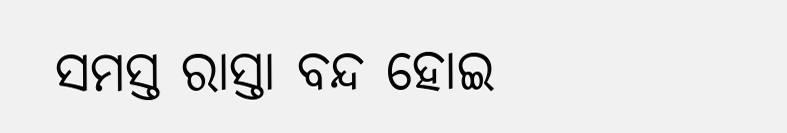ସମସ୍ତ ରାସ୍ତା ବନ୍ଦ ହୋଇ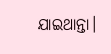ଯାଇଥାନ୍ତା।